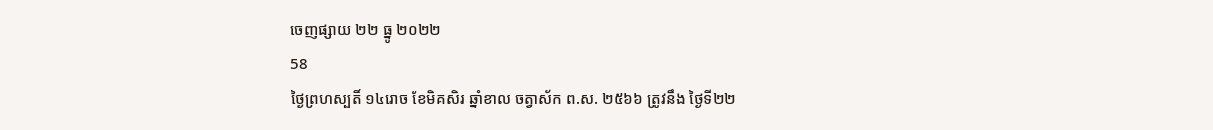ចេញផ្សាយ ២២ ធ្នូ ២០២២
58
ថ្ងៃព្រហស្បតិ៍ ១៤រោច ខែមិគសិរ ឆ្នាំខាល ចត្វាស័ក ព.ស. ២៥៦៦ ត្រូវនឹង ថ្ងៃទី២២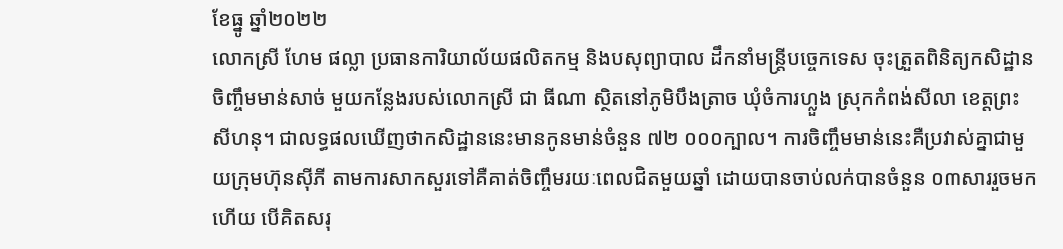ខែធ្នូ ឆ្នាំ២០២២
លោកស្រី ហែម ផល្លា ប្រធានការិយាល័យផលិតកម្ម និងបសុព្យាបាល ដឹកនាំមន្ត្រីបច្ចេកទេស ចុះត្រួតពិនិត្យកសិដ្ឋានចិញ្ចឹមមាន់សាច់ មួយកន្លែងរបស់លោកស្រី ជា ធីណា ស្ថិតនៅភូមិបឹងត្រាច ឃុំចំការហ្លួង ស្រុកកំពង់សីលា ខេត្តព្រះសីហនុ។ ជាលទ្ធផលឃើញថាកសិដ្ឋាននេះមានកូនមាន់ចំនួន ៧២ ០០០ក្បាល។ ការចិញ្ចឹមមាន់នេះគឺប្រវាស់គ្នាជាមួយក្រុមហ៊ុនស៊ីភី តាមការសាកសួរទៅគឺគាត់ចិញ្ចឹមរយៈពេលជិតមួយឆ្នាំ ដោយបានចាប់លក់បានចំនួន ០៣សាររួចមកហើយ បើគិតសរុ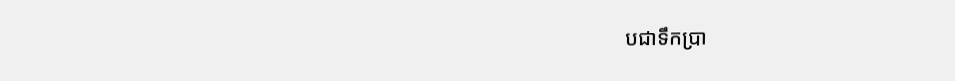បជាទឹកប្រា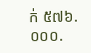ក់ ៥៧៦.០០០.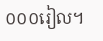០០០រៀល។